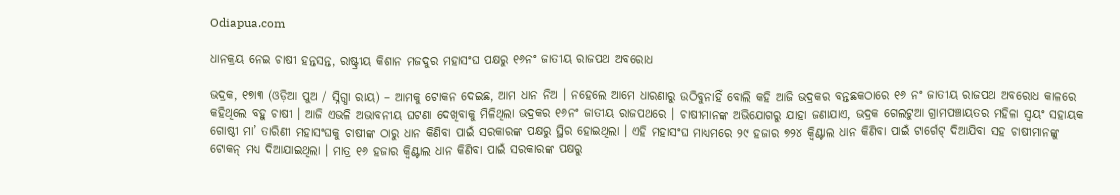Odiapua.com

ଧାନକ୍ରୟ ନେଇ ଚାଷୀ ହନ୍ତସନ୍ତ, ରାଷ୍ଟ୍ରୀୟ କିଶାନ ମଜଦୁର ମହାସଂଘ ପକ୍ଷରୁ ୧୬ନଂ ଜାତୀୟ ରାଜପଥ ଅବରୋଧ

ଭଦ୍ରକ, ୧୭ା୩ (ଓଡ଼ିଆ ପୁଅ / ସ୍ନିଗ୍ଧା ରାୟ) – ଆମକୁ ଟୋକନ ଦେଇଛ, ଆମ ଧାନ ନିଅ । ନହେଲେ ଆମେ ଧାରଣାରୁ ଉଠିବୁନାହିଁ ବୋଲି କହି ଆଜି ଭଦ୍ରକର ବନ୍ତଛକଠାରେ ୧୬ ନଂ ଜାତୀୟ ରାଜପଥ ଅବରୋଧ କାଳରେ କହିଥିଲେ ବହୁ ଚାଷୀ । ଆଜି ଏଭଳି ଅଭାବନୀୟ ଘଟଣା ଦେଖିବାକୁ ମିଳିଥିଲା ଭଦ୍ରକର ୧୬ନଂ ଜାତୀୟ ରାଜପଥରେ । ଚାଷୀମାନଙ୍କ ଅଭିଯୋଗରୁ ଯାହା ଜଣାଯାଏ, ଭଦ୍ରକ ଗେଲଟୁଆ ଗ୍ରାମପଞ୍ଚାୟତର ମହିଳା ସ୍ୱୟଂ ସହାୟକ ଗୋଷ୍ଠୀ ମା’ ତାରିଣୀ ମହାସଂଘକୁ ଚାଷୀଙ୍କ ଠାରୁ ଧାନ କିଣିବା ପାଇଁ ସରକାରଙ୍କ ପକ୍ଷରୁ ସ୍ଥିର ହୋଇଥିଲା । ଏହି ମହାସଂଘ ମାଧ୍ୟମରେ ୨୯ ହଜାର ୭୨୪ କ୍ୱିଣ୍ଟାଲ ଧାନ କିଣିବା ପାଇଁ ଟାର୍ଗେଟ୍ ଦିଆଯିବା ସହ ଚାଷୀମାନଙ୍କୁ ଟୋକନ୍ ମଧ୍ୟ ଦିଆଯାଇଥିଲା । ମାତ୍ର ୧୬ ହଜାର କ୍ୱିଣ୍ଟାଲ ଧାନ କିଣିବା ପାଇଁ ସରକାରଙ୍କ ପକ୍ଷରୁ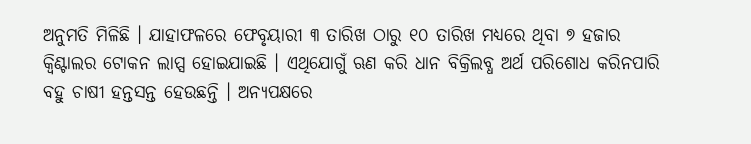ଅନୁମତି ମିଳିଛି । ଯାହାଫଳରେ ଫେବୃୟାରୀ ୩ ତାରିଖ ଠାରୁ ୧୦ ତାରିଖ ମଧ୍ୟରେ ଥିବା ୭ ହଜାର କ୍ୱିଣ୍ଟାଲର ଟୋକନ ଲାପ୍ସ ହୋଇଯାଇଛି । ଏଥିଯୋଗୁଁ ଋଣ କରି ଧାନ ବିକ୍ରିଲବ୍ଧ ଅର୍ଥ ପରିଶୋଧ କରିନପାରି ବହୁ ଚାଷୀ ହନ୍ତସନ୍ତ ହେଉଛନ୍ତି । ଅନ୍ୟପକ୍ଷରେ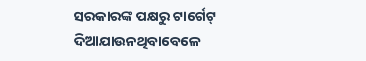ସରକାରଙ୍କ ପକ୍ଷରୁ ଟାର୍ଗେଟ୍ ଦିଆଯାଉନଥିବାବେଳେ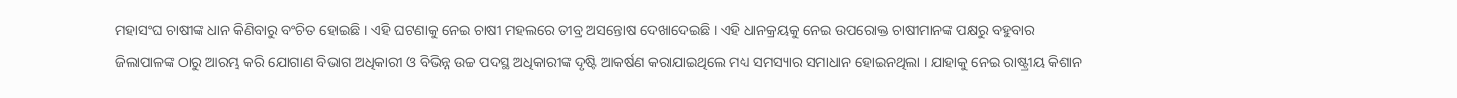ମହାସଂଘ ଚାଷୀଙ୍କ ଧାନ କିଣିବାରୁ ବଂଚିତ ହୋଇଛି । ଏହି ଘଟଣାକୁ ନେଇ ଚାଷୀ ମହଲରେ ତୀବ୍ର ଅସନ୍ତୋଷ ଦେଖାଦେଇଛି । ଏହି ଧାନକ୍ରୟକୁ ନେଇ ଉପରୋକ୍ତ ଚାଷୀମାନଙ୍କ ପକ୍ଷରୁ ବହୁବାର ଜିଲାପାଳଙ୍କ ଠାରୁ ଆରମ୍ଭ କରି ଯୋଗାଣ ବିଭାଗ ଅଧିକାରୀ ଓ ବିଭିନ୍ନ ଉଚ୍ଚ ପଦସ୍ଥ ଅଧିକାରୀଙ୍କ ଦୃଷ୍ଟି ଆକର୍ଷଣ କରାଯାଇଥିଲେ ମଧ୍ୟ ସମସ୍ୟାର ସମାଧାନ ହୋଇନଥିଲା । ଯାହାକୁ ନେଇ ରାଷ୍ଟ୍ରୀୟ କିଶାନ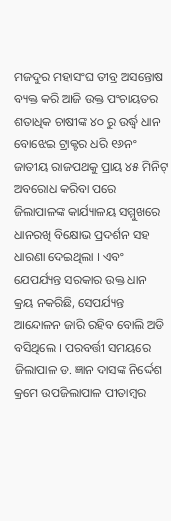ମଜଦୁର ମହାସଂଘ ତୀବ୍ର ଅସନ୍ତୋଷ ବ୍ୟକ୍ତ କରି ଆଜି ଉକ୍ତ ପଂଚାୟତର ଶତାଧିକ ଚାଷୀଙ୍କ ୪୦ ରୁ ଉର୍ଦ୍ଧ୍ୱ ଧାନ ବୋଝେଇ ଟ୍ରାକ୍ଟର ଧରି ୧୬ନଂ ଜାତୀୟ ରାଜପଥକୁ ପ୍ରାୟ ୪୫ ମିନିଟ୍ ଅବରୋଧ କରିବା ପରେ ଜିଲାପାଳଙ୍କ କାର୍ଯ୍ୟାଳୟ ସମ୍ମୁଖରେ ଧାନରଖି ବିକ୍ଷୋଭ ପ୍ରଦର୍ଶନ ସହ ଧାରଣା ଦେଇଥିଲା । ଏବଂ ଯେପର୍ଯ୍ୟନ୍ତ ସରକାର ଉକ୍ତ ଧାନ କ୍ରୟ ନକରିଛି, ସେପର୍ଯ୍ୟନ୍ତ ଆନ୍ଦୋଳନ ଜାରି ରହିବ ବୋଲି ଅଡି ବସିଥିଲେ । ପରବର୍ତ୍ତୀ ସମୟରେ ଜିଲାପାଳ ଡ. ଜ୍ଞାନ ଦାସଙ୍କ ନିର୍ଦ୍ଦେଶ କ୍ରମେ ଉପଜିଲାପାଳ ପୀତାମ୍ବର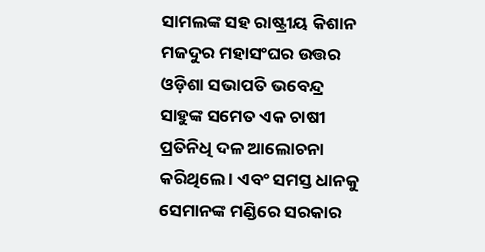ସାମଲଙ୍କ ସହ ରାଷ୍ଟ୍ରୀୟ କିଶାନ ମଜଦୁର ମହାସଂଘର ଉତ୍ତର ଓଡ଼ିଶା ସଭାପତି ଭବେନ୍ଦ୍ର ସାହୁଙ୍କ ସମେତ ଏକ ଚାଷୀ ପ୍ରତିନିଧି ଦଳ ଆଲୋଚନା କରିଥିଲେ । ଏବଂ ସମସ୍ତ ଧାନକୁ ସେମାନଙ୍କ ମଣ୍ଡିରେ ସରକାର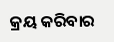କ୍ରୟ କରିବାର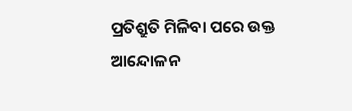ପ୍ରତିଶ୍ରୁତି ମିଳିବା ପରେ ଉକ୍ତ ଆନ୍ଦୋଳନ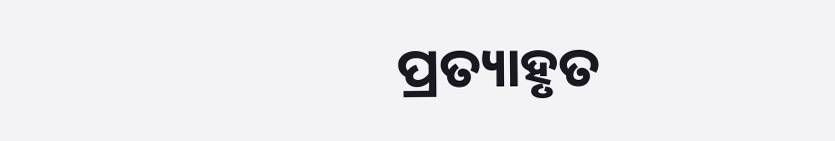ପ୍ରତ୍ୟାହୃତ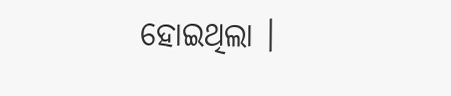ହୋଇଥିଲା ।